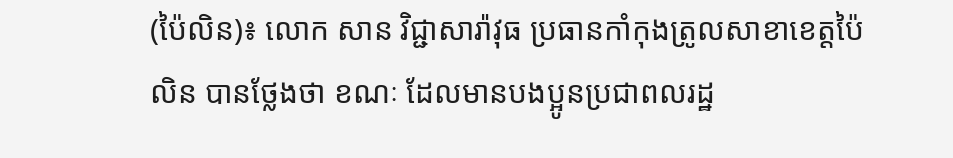(ប៉ៃលិន)៖ លោក សាន វិជ្ជាសារ៉ាវុធ ប្រធានកាំកុងត្រូលសាខាខេត្តប៉ៃលិន បានថ្លែងថា ខណៈ ដែលមានបងប្អូនប្រជាពលរដ្ឋ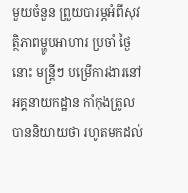មួយចំនួន ព្រួយបារម្ភអំពីសុវត្ថិភាពម្ហូបអាហារ ប្រចាំ ថ្ងៃ នោះ មន្ត្រីៗ បម្រើការងារនៅអគ្គនាយកដ្ឋាន កាំកុងត្រូលបាននិយាយថា រហូតមកដល់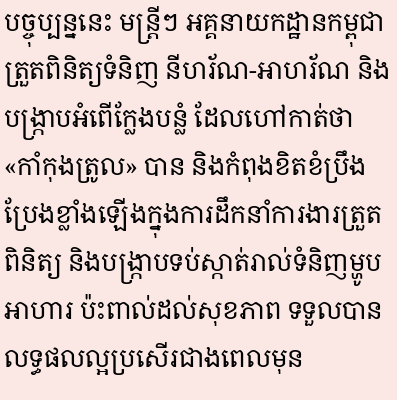បច្ចុប្បន្ននេះ មន្ត្រីៗ អគ្គនាយកដ្ឋានកម្ពុជា ត្រួតពិនិត្យទំនិញ នីហរ័ណ-អាហរ័ណ និង បង្ក្រាបអំពើក្លែងបន្លំ ដែលហៅកាត់ថា «កាំកុងត្រូល» បាន និងកំពុងខិតខំប្រឹងប្រែងខ្លាំងឡើងក្នុងការដឹកនាំការងារត្រួតពិនិត្យ និងបង្ក្រាបទប់ស្កាត់រាល់ទំនិញម្ហូបអាហារ ប៉ះពាល់ដល់សុខភាព ទទួលបានលទ្ធផលល្អប្រសើរជាងពេលមុន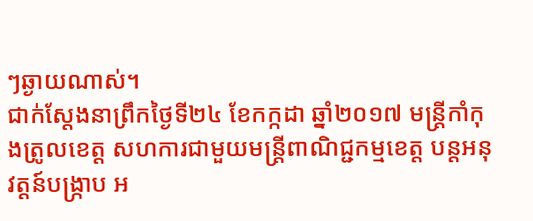ៗឆ្ងាយណាស់។
ជាក់ស្តែងនាព្រឹកថ្ងៃទី២៤ ខែកក្កដា ឆ្នាំ២០១៧ មន្ត្រីកាំកុងត្រូលខេត្ត សហការជាមួយមន្ត្រីពាណិជ្ជកម្មខេត្ត បន្តអនុវត្តន៍បង្ក្រាប អ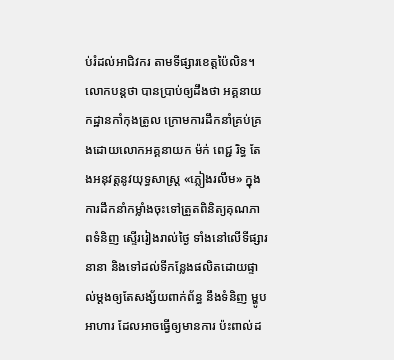ប់រំដល់អាជិវករ តាមទីផ្សារខេត្តប៉ៃលិន។
លោកបន្តថា បានប្រាប់ឲ្យដឹងថា អគ្គនាយកដ្ឋានកាំកុងត្រូល ក្រោមការដឹកនាំគ្រប់គ្រងដោយលោកអគ្គនាយក ម៉ក់ ពេជ្ជ រិទ្ធ តែងអនុវត្តនូវយុទ្ធសាស្ត្រ «ភ្លៀងរលឹម» ក្នុងការដឹកនាំកម្លាំងចុះទៅត្រួតពិនិត្យគុណភាពទំនិញ ស្ទើររៀងរាល់ថ្ងៃ ទាំងនៅលើទីផ្សារនានា និងទៅដល់ទីកន្លែងផលិតដោយផ្ទាល់ម្ដងឲ្យតែសង្ស័យពាក់ព័ន្ធ នឹងទំនិញ ម្ហូបអាហារ ដែលអាចធ្វើឲ្យមានការ ប៉ះពាល់ដ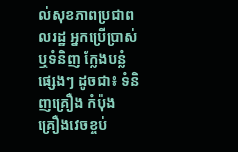ល់សុខភាពប្រជាពលរដ្ឋ អ្នកប្រើប្រាស់ ឬទំនិញ ក្លែងបន្លំ ផ្សេងៗ ដូចជា៖ ទំនិញគ្រឿង កំប៉ុង គ្រឿងវេចខ្ចប់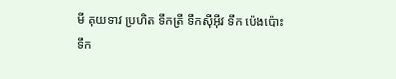មី គុយទាវ ប្រហិត ទឹកត្រី ទឹកស៊ីអ៊ីវ ទឹក ប៉េងប៉ោះ ទឹក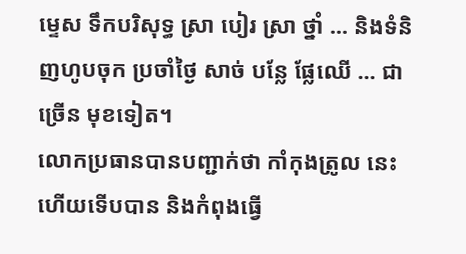ម្ទេស ទឹកបរិសុទ្ធ ស្រា បៀរ ស្រា ថ្នាំ ... និងទំនិញហូបចុក ប្រចាំថ្ងៃ សាច់ បន្លែ ផ្លែឈើ ... ជាច្រើន មុខទៀត។
លោកប្រធានបានបញ្ជាក់ថា កាំកុងត្រូល នេះហើយទើបបាន និងកំពុងធ្វើ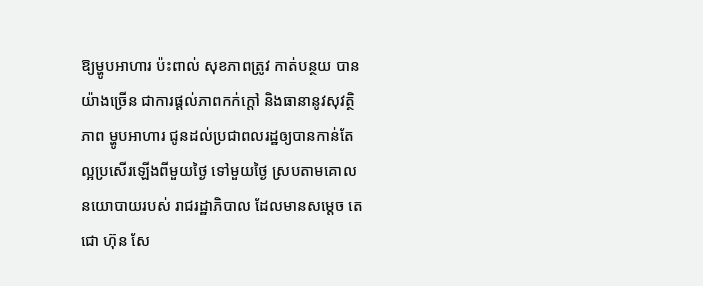ឱ្យម្ហូបអាហារ ប៉ះពាល់ សុខភាពត្រូវ កាត់បន្ថយ បានយ៉ាងច្រើន ជាការផ្ដល់ភាពកក់ក្ដៅ និងធានានូវសុវត្ថិភាព ម្ហូបអាហារ ជូនដល់ប្រជាពលរដ្ឋឲ្យបានកាន់តែល្អប្រសើរឡើងពីមួយថ្ងៃ ទៅមួយថ្ងៃ ស្របតាមគោលនយោបាយរបស់ រាជរដ្ឋាភិបាល ដែលមានសម្តេច តេជោ ហ៊ុន សែ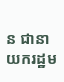ន ជានាយករដ្ឋម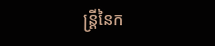ន្ត្រីនៃក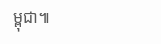ម្ពុជា៕